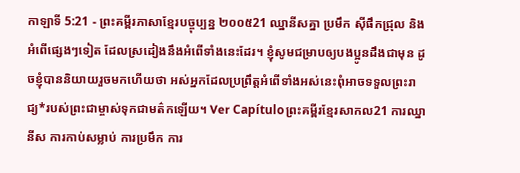កាឡាទី 5:21 - ព្រះគម្ពីរភាសាខ្មែរបច្ចុប្បន្ន ២០០៥21 ឈ្នានីសគ្នា ប្រមឹក ស៊ីផឹកជ្រុល និងអំពើផ្សេងៗទៀត ដែលស្រដៀងនឹងអំពើទាំងនេះដែរ។ ខ្ញុំសូមជម្រាបឲ្យបងប្អូនដឹងជាមុន ដូចខ្ញុំបាននិយាយរួចមកហើយថា អស់អ្នកដែលប្រព្រឹត្តអំពើទាំងអស់នេះពុំអាចទទួលព្រះរាជ្យ*របស់ព្រះជាម្ចាស់ទុកជាមត៌កឡើយ។ Ver Capítuloព្រះគម្ពីរខ្មែរសាកល21 ការឈ្នានីស ការកាប់សម្លាប់ ការប្រមឹក ការ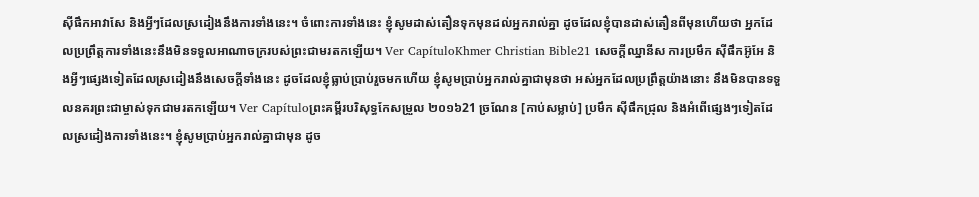ស៊ីផឹកអាវាសែ និងអ្វីៗដែលស្រដៀងនឹងការទាំងនេះ។ ចំពោះការទាំងនេះ ខ្ញុំសូមដាស់តឿនទុកមុនដល់អ្នករាល់គ្នា ដូចដែលខ្ញុំបានដាស់តឿនពីមុនហើយថា អ្នកដែលប្រព្រឹត្តការទាំងនេះនឹងមិនទទួលអាណាចក្ររបស់ព្រះជាមរតកឡើយ។ Ver CapítuloKhmer Christian Bible21 សេចក្ដីឈ្នានីស ការប្រមឹក ស៊ីផឹកអ៊ូអែ និងអ្វីៗផ្សេងទៀតដែលស្រដៀងនឹងសេចក្ដីទាំងនេះ ដូចដែលខ្ញុំធ្លាប់ប្រាប់រួចមកហើយ ខ្ញុំសូមប្រាប់អ្នករាល់គ្នាជាមុនថា អស់អ្នកដែលប្រព្រឹត្តយ៉ាងនោះ នឹងមិនបានទទួលនគរព្រះជាម្ចាស់ទុកជាមរតកឡើយ។ Ver Capítuloព្រះគម្ពីរបរិសុទ្ធកែសម្រួល ២០១៦21 ច្រណែន [កាប់សម្លាប់] ប្រមឹក ស៊ីផឹកជ្រុល និងអំពើផ្សេងៗទៀតដែលស្រដៀងការទាំងនេះ។ ខ្ញុំសូមប្រាប់អ្នករាល់គ្នាជាមុន ដូច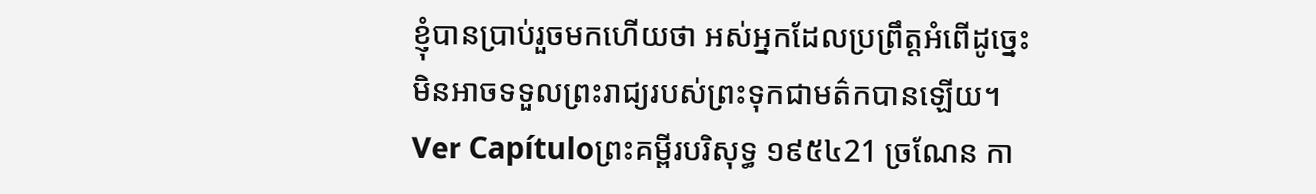ខ្ញុំបានប្រាប់រួចមកហើយថា អស់អ្នកដែលប្រព្រឹត្តអំពើដូច្នេះ មិនអាចទទួលព្រះរាជ្យរបស់ព្រះទុកជាមត៌កបានឡើយ។ Ver Capítuloព្រះគម្ពីរបរិសុទ្ធ ១៩៥៤21 ច្រណែន កា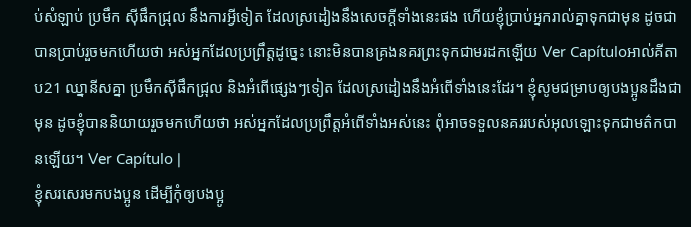ប់សំឡាប់ ប្រមឹក ស៊ីផឹកជ្រុល នឹងការអ្វីទៀត ដែលស្រដៀងនឹងសេចក្ដីទាំងនេះផង ហើយខ្ញុំប្រាប់អ្នករាល់គ្នាទុកជាមុន ដូចជាបានប្រាប់រួចមកហើយថា អស់អ្នកដែលប្រព្រឹត្តដូច្នេះ នោះមិនបានគ្រងនគរព្រះទុកជាមរដកឡើយ Ver Capítuloអាល់គីតាប21 ឈ្នានីសគ្នា ប្រមឹកស៊ីផឹកជ្រុល និងអំពើផ្សេងៗទៀត ដែលស្រដៀងនឹងអំពើទាំងនេះដែរ។ ខ្ញុំសូមជម្រាបឲ្យបងប្អូនដឹងជាមុន ដូចខ្ញុំបាននិយាយរួចមកហើយថា អស់អ្នកដែលប្រព្រឹត្ដអំពើទាំងអស់នេះ ពុំអាចទទួលនគររបស់អុលឡោះទុកជាមត៌កបានឡើយ។ Ver Capítulo |
ខ្ញុំសរសេរមកបងប្អូន ដើម្បីកុំឲ្យបងប្អូ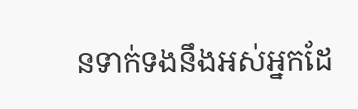នទាក់ទងនឹងអស់អ្នកដែ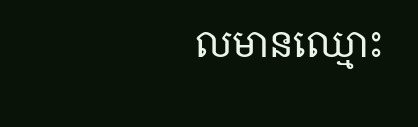លមានឈ្មោះ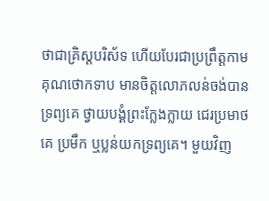ថាជាគ្រិស្តបរិស័ទ ហើយបែរជាប្រព្រឹត្តកាមគុណថោកទាប មានចិត្តលោភលន់ចង់បានទ្រព្យគេ ថ្វាយបង្គំព្រះក្លែងក្លាយ ជេរប្រមាថគេ ប្រមឹក ឬប្លន់យកទ្រព្យគេ។ មួយវិញ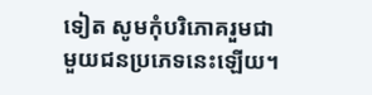ទៀត សូមកុំបរិភោគរួមជាមួយជនប្រភេទនេះឡើយ។